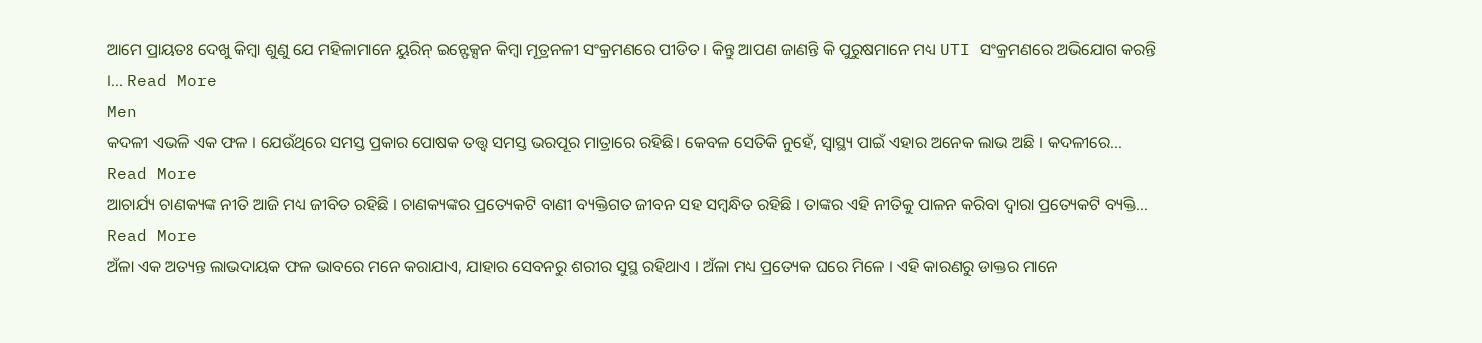ଆମେ ପ୍ରାୟତଃ ଦେଖୁ କିମ୍ବା ଶୁଣୁ ଯେ ମହିଳାମାନେ ୟୁରିନ୍ ଇନ୍ଫେକ୍ସନ କିମ୍ବା ମୂତ୍ରନଳୀ ସଂକ୍ରମଣରେ ପୀଡିତ । କିନ୍ତୁ ଆପଣ ଜାଣନ୍ତି କି ପୁରୁଷମାନେ ମଧ୍ୟ UTI ସଂକ୍ରମଣରେ ଅଭିଯୋଗ କରନ୍ତି ।... Read More
Men
କଦଳୀ ଏଭଳି ଏକ ଫଳ । ଯେଉଁଥିରେ ସମସ୍ତ ପ୍ରକାର ପୋଷକ ତତ୍ତ୍ବ ସମସ୍ତ ଭରପୂର ମାତ୍ରାରେ ରହିଛି। କେବଳ ସେତିକି ନୁହେଁ, ସ୍ୱାସ୍ଥ୍ୟ ପାଇଁ ଏହାର ଅନେକ ଲାଭ ଅଛି । କଦଳୀରେ... Read More
ଆଚାର୍ଯ୍ୟ ଚାଣକ୍ୟଙ୍କ ନୀତି ଆଜି ମଧ୍ୟ ଜୀବିତ ରହିଛି । ଚାଣକ୍ୟଙ୍କର ପ୍ରତ୍ୟେକଟି ବାଣୀ ବ୍ୟକ୍ତିଗତ ଜୀବନ ସହ ସମ୍ବନ୍ଧିତ ରହିଛି । ତାଙ୍କର ଏହି ନୀତିକୁ ପାଳନ କରିବା ଦ୍ୱାରା ପ୍ରତ୍ୟେକଟି ବ୍ୟକ୍ତି... Read More
ଅଁଳା ଏକ ଅତ୍ୟନ୍ତ ଲାଭଦାୟକ ଫଳ ଭାବରେ ମନେ କରାଯାଏ, ଯାହାର ସେବନରୁ ଶରୀର ସୁସ୍ଥ ରହିଥାଏ । ଅଁଳା ମଧ୍ୟ ପ୍ରତ୍ୟେକ ଘରେ ମିଳେ । ଏହି କାରଣରୁ ଡାକ୍ତର ମାନେ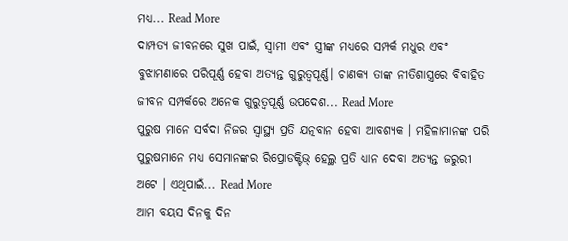ମଧ୍ୟ... Read More
ଦାମ୍ପତ୍ୟ ଜୀବନରେ ସୁଖ ପାଇଁ, ସ୍ୱାମୀ ଏବଂ ସ୍ତ୍ରୀଙ୍କ ମଧ୍ୟରେ ସମ୍ପର୍କ ମଧୁର ଏବଂ ବୁଝାମଣାରେ ପରିପୂର୍ଣ୍ଣ ହେବା ଅତ୍ୟନ୍ତ ଗୁରୁତ୍ୱପୂର୍ଣ୍ଣ। ଚାଣକ୍ୟ ତାଙ୍କ ନୀତିଶାସ୍ତ୍ରରେ ବିବାହିତ ଜୀବନ ସମ୍ପର୍କରେ ଅନେକ ଗୁରୁତ୍ୱପୂର୍ଣ୍ଣ ଉପଦେଶ... Read More
ପୁରୁଷ ମାନେ ସର୍ବଦା ନିଜର ସ୍ୱାସ୍ଥ୍ୟ ପ୍ରତି ଯତ୍ନବାନ ହେବା ଆବଶ୍ୟକ । ମହିଳାମାନଙ୍କ ପରି ପୁରୁଷମାନେ ମଧ୍ୟ ସେମାନଙ୍କର ରିପ୍ରୋଡକ୍ଟିଭ୍ ହେଲ୍ଥ ପ୍ରତି ଧ୍ୟାନ ଦେବା ଅତ୍ୟନ୍ତ ଜରୁରୀ ଅଟେ । ଏଥିପାଇଁ... Read More
ଆମ ବୟସ ଦିନକୁ ଦିନ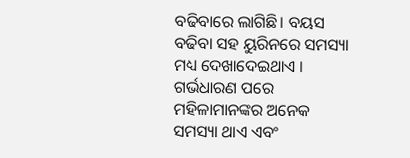ବଢିବାରେ ଲାଗିଛି। ବୟସ ବଢିବା ସହ ୟୁରିନରେ ସମସ୍ୟା ମଧ୍ୟ ଦେଖାଦେଇଥାଏ । ଗର୍ଭଧାରଣ ପରେ ମହିଳାମାନଙ୍କର ଅନେକ ସମସ୍ୟା ଥାଏ ଏବଂ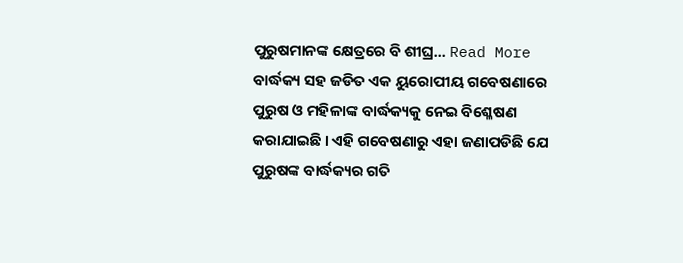ପୁରୁଷମାନଙ୍କ କ୍ଷେତ୍ରରେ ବି ଶୀଘ୍ର... Read More
ବାର୍ଦ୍ଧକ୍ୟ ସହ ଜଡିତ ଏକ ୟୁରୋପୀୟ ଗବେଷଣାରେ ପୁରୁଷ ଓ ମହିଳାଙ୍କ ବାର୍ଦ୍ଧକ୍ୟକୁ ନେଇ ବିଶ୍ଳେଷଣ କରାଯାଇଛି । ଏହି ଗବେଷଣାରୁ ଏହା ଜଣାପଡିଛି ଯେ ପୁରୁଷଙ୍କ ବାର୍ଦ୍ଧକ୍ୟର ଗତି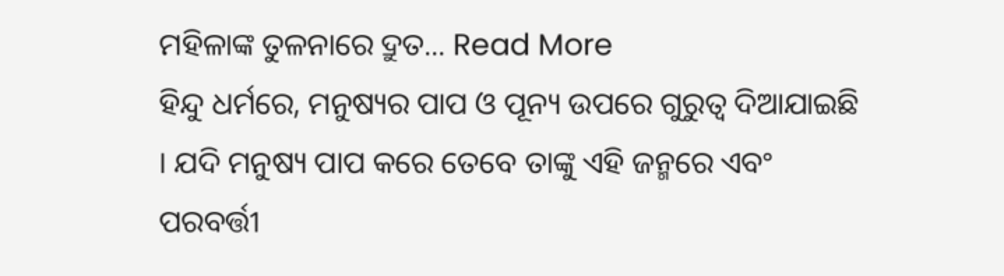ମହିଳାଙ୍କ ତୁଳନାରେ ଦ୍ରୁତ... Read More
ହିନ୍ଦୁ ଧର୍ମରେ, ମନୁଷ୍ୟର ପାପ ଓ ପୂନ୍ୟ ଉପରେ ଗୁରୁତ୍ୱ ଦିଆଯାଇଛି । ଯଦି ମନୁଷ୍ୟ ପାପ କରେ ତେବେ ତାଙ୍କୁ ଏହି ଜନ୍ମରେ ଏବଂ ପରବର୍ତ୍ତୀ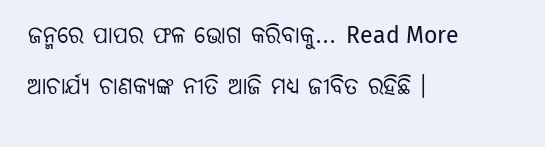ଜନ୍ମରେ ପାପର ଫଳ ଭୋଗ କରିବାକୁ... Read More
ଆଚାର୍ଯ୍ୟ ଚାଣକ୍ୟଙ୍କ ନୀତି ଆଜି ମଧ୍ୟ ଜୀବିତ ରହିଛି ।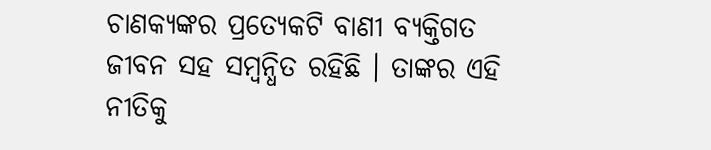ଚାଣକ୍ୟଙ୍କର ପ୍ରତ୍ୟେକଟି ବାଣୀ ବ୍ୟକ୍ତିଗତ ଜୀବନ ସହ ସମ୍ବନ୍ଧିତ ରହିଛି । ତାଙ୍କର ଏହି ନୀତିକୁ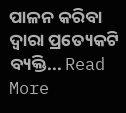ପାଳନ କରିବା ଦ୍ୱାରା ପ୍ରତ୍ୟେକଟି ବ୍ୟକ୍ତି... Read More